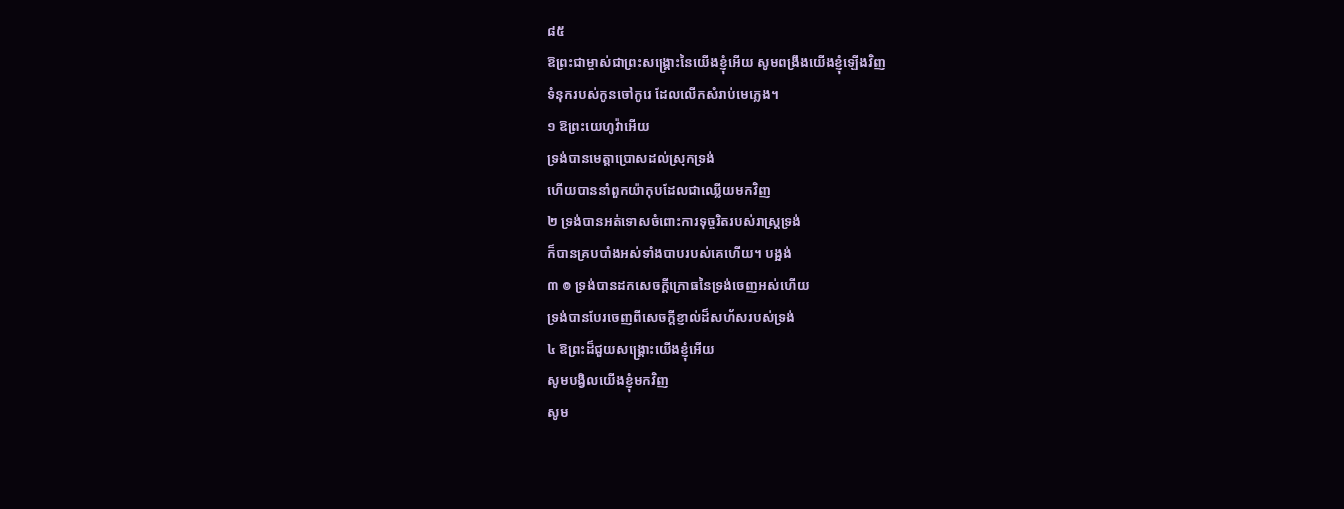៨៥
ឱព្រះជាម្ចាស់ជាព្រះសង្គ្រោះនៃយើងខ្ញុំអើយ សូមពង្រឹងយើងខ្ញុំឡើងវិញ
ទំនុករបស់កូនចៅកូរេ ដែលលើកសំរាប់មេភ្លេង។
១ ឱព្រះយេហូវ៉ាអើយ
ទ្រង់បានមេត្តាប្រោសដល់ស្រុកទ្រង់
ហើយបាននាំពួកយ៉ាកុបដែលជាឈ្លើយមកវិញ
២ ទ្រង់បានអត់ទោសចំពោះការទុច្ចរិតរបស់រាស្ត្រទ្រង់
ក៏បានគ្របបាំងអស់ទាំងបាបរបស់គេហើយ។ បង្អង់
៣ ៙ ទ្រង់បានដកសេចក្តីក្រោធនៃទ្រង់ចេញអស់ហើយ
ទ្រង់បានបែរចេញពីសេចក្តីខ្ញាល់ដ៏សហ័សរបស់ទ្រង់
៤ ឱព្រះដ៏ជួយសង្គ្រោះយើងខ្ញុំអើយ
សូមបង្វិលយើងខ្ញុំមកវិញ
សូម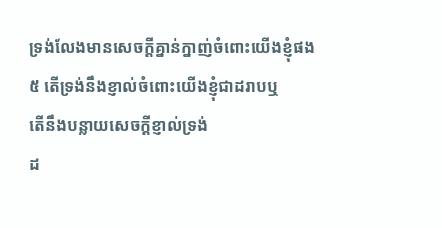ទ្រង់លែងមានសេចក្តីគ្នាន់ក្នាញ់ចំពោះយើងខ្ញុំផង
៥ តើទ្រង់នឹងខ្ញាល់ចំពោះយើងខ្ញុំជាដរាបឬ
តើនឹងបន្លាយសេចក្តីខ្ញាល់ទ្រង់
ដ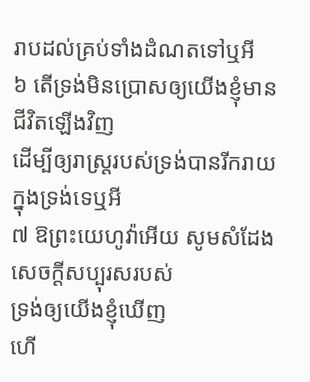រាបដល់គ្រប់ទាំងដំណតទៅឬអី
៦ តើទ្រង់មិនប្រោសឲ្យយើងខ្ញុំមានជីវិតឡើងវិញ
ដើម្បីឲ្យរាស្ត្ររបស់ទ្រង់បានរីករាយក្នុងទ្រង់ទេឬអី
៧ ឱព្រះយេហូវ៉ាអើយ សូមសំដែងសេចក្តីសប្បុរសរបស់
ទ្រង់ឲ្យយើងខ្ញុំឃើញ
ហើ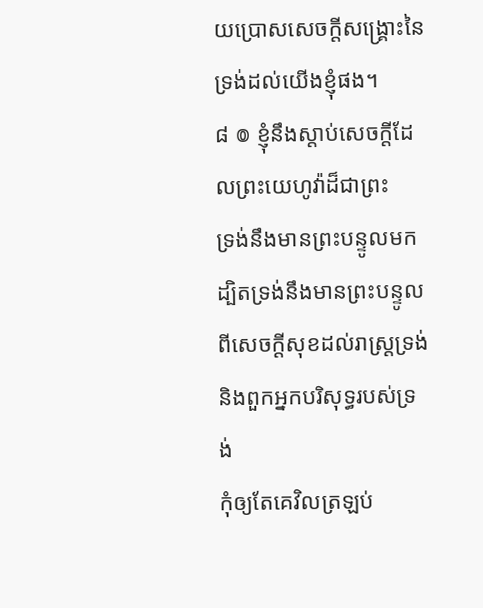យប្រោសសេចក្តីសង្គ្រោះនៃទ្រង់ដល់យើងខ្ញុំផង។
៨ ៙ ខ្ញុំនឹងស្តាប់សេចក្តីដែលព្រះយេហូវ៉ាដ៏ជាព្រះ
ទ្រង់នឹងមានព្រះបន្ទូលមក
ដ្បិតទ្រង់នឹងមានព្រះបន្ទូលពីសេចក្តីសុខដល់រាស្ត្រទ្រង់
និងពួកអ្នកបរិសុទ្ធរបស់ទ្រង់
កុំឲ្យតែគេវិលត្រឡប់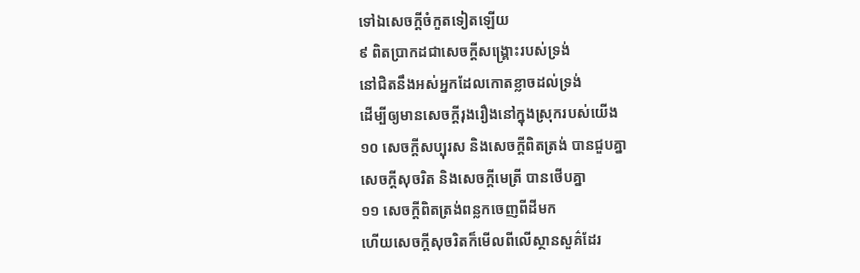ទៅឯសេចក្តីចំកួតទៀតឡើយ
៩ ពិតប្រាកដជាសេចក្តីសង្គ្រោះរបស់ទ្រង់
នៅជិតនឹងអស់អ្នកដែលកោតខ្លាចដល់ទ្រង់
ដើម្បីឲ្យមានសេចក្តីរុងរឿងនៅក្នុងស្រុករបស់យើង
១០ សេចក្តីសប្បុរស និងសេចក្តីពិតត្រង់ បានជួបគ្នា
សេចក្តីសុចរិត និងសេចក្តីមេត្រី បានថើបគ្នា
១១ សេចក្តីពិតត្រង់ពន្លកចេញពីដីមក
ហើយសេចក្តីសុចរិតក៏មើលពីលើស្ថានសួគ៌ដែរ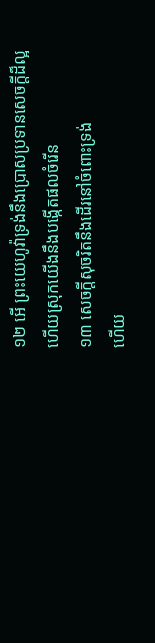១២ អើ ព្រះយេហូវ៉ាទ្រង់នឹងប្រោសប្រទានសេចក្តីដ៏ល្អ
ហើយស្រុកយើងនឹងបង្កើតផលចំរើន
១៣ សេចក្តីសុចរិតនឹងដើរនៅចំពោះទ្រង់
ហើយ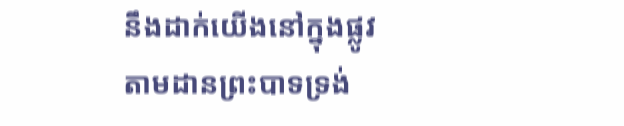នឹងដាក់យើងនៅក្នុងផ្លូវ តាមដានព្រះបាទទ្រង់